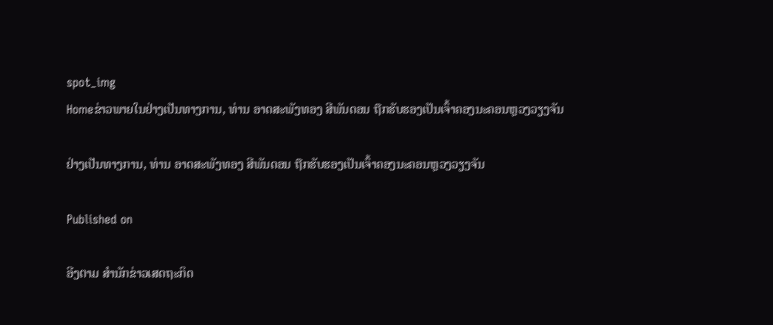spot_img
Homeຂ່າວພາຍໃນຢ່າງເປັນທາງການ, ທ່ານ ອາດສະພັງທອງ ສີພັນດອນ ຖືກຮັບຮອງເປັນເຈົ້າຄອງນະຄອນຫຼວງວຽງຈັນ

ຢ່າງເປັນທາງການ, ທ່ານ ອາດສະພັງທອງ ສີພັນດອນ ຖືກຮັບຮອງເປັນເຈົ້າຄອງນະຄອນຫຼວງວຽງຈັນ

Published on

ອີງຕາມ ສຳນັກຂ່າວເສດຖະກິດ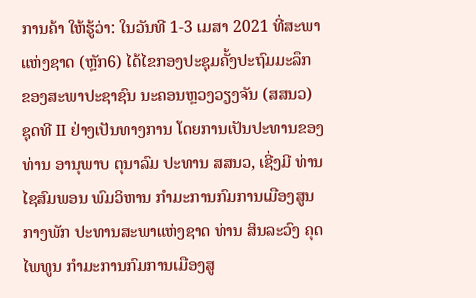ການຄ້າ ໃຫ້ຮູ້ວ່າ: ໃນວັນທີ 1-3 ເມສາ 2021 ທີ່ສະພາແຫ່ງຊາດ (ຫຼັກ6) ໄດ້ໄຂກອງປະຊຸມຄັ້ງປະຖົມມະລຶກ ຂອງສະພາປະຊາຊົນ ນະຄອນຫຼວງວຽງຈັນ (ສສນວ) ຊຸດທີ II ຢ່າງເປັນທາງການ ໂດຍການເປັນປະທານຂອງ ທ່ານ ອານຸພາບ ຕຸນາລົມ ປະທານ ສສນວ, ເຊີ່ງມີ ທ່ານ ໄຊສົມພອນ ພົມວິຫານ ກຳມະການກົມການເມືອງສູນກາງພັກ ປະທານສະພາແຫ່ງຊາດ ທ່ານ ສິນລະວົງ ຄຸດໄພທູນ ກຳມະການກົມການເມືອງສູ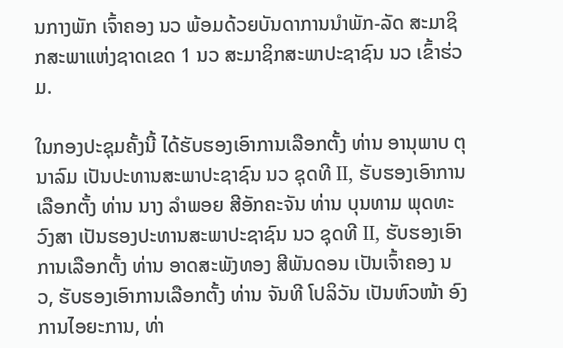ນກາງພັກ ເຈົ້າຄອງ ນວ ພ້ອມດ້ວຍບັນດາການນຳພັກ-ລັດ ສະມາຊິກສະພາແຫ່ງຊາດເຂດ 1 ນວ ສະມາຊິກສະພາປະຊາຊົນ ນວ ເຂົ້າຮ່ວມ.

ໃນກອງປະຊຸມຄັ້ງນີ້ ໄດ້ຮັບຮອງເອົາການເລືອກຕັ້ງ ທ່ານ ອານຸພາບ ຕຸນາລົມ ເປັນປະທານສະພາປະຊາຊົນ ນວ ຊຸດທີ II, ຮັບຮອງເອົາການເລືອກຕັ້ງ ທ່ານ ນາງ ລໍາພອຍ ສີອັກຄະຈັນ ທ່ານ ບຸນທາມ ພຸດທະວົງສາ ເປັນຮອງປະທານສະພາປະຊາຊົນ ນວ ຊຸດທີ II, ຮັບຮອງເອົາການເລືອກຕັ້ງ ທ່ານ ອາດສະພັງທອງ ສີພັນດອນ ເປັນເຈົ້າຄອງ ນວ, ຮັບຮອງເອົາການເລືອກຕັ້ງ ທ່ານ ຈັນທີ ໂປລິວັນ ເປັນຫົວໜ້າ ອົງການໄອຍະການ, ທ່າ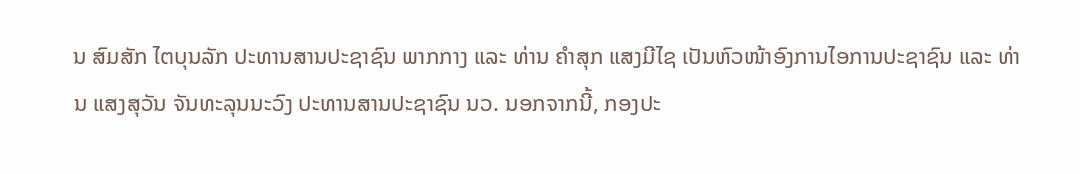ນ ສົມສັກ ໄຕບຸນລັກ ປະທານສານປະຊາຊົນ ພາກກາງ ແລະ ທ່ານ ຄໍາສຸກ ແສງມີໄຊ ເປັນຫົວໜ້າອົງການໄອການປະຊາຊົນ ແລະ ທ່ານ ແສງສຸວັນ ຈັນທະລຸນນະວົງ ປະທານສານປະຊາຊົນ ນວ. ນອກຈາກນີ້, ກອງປະ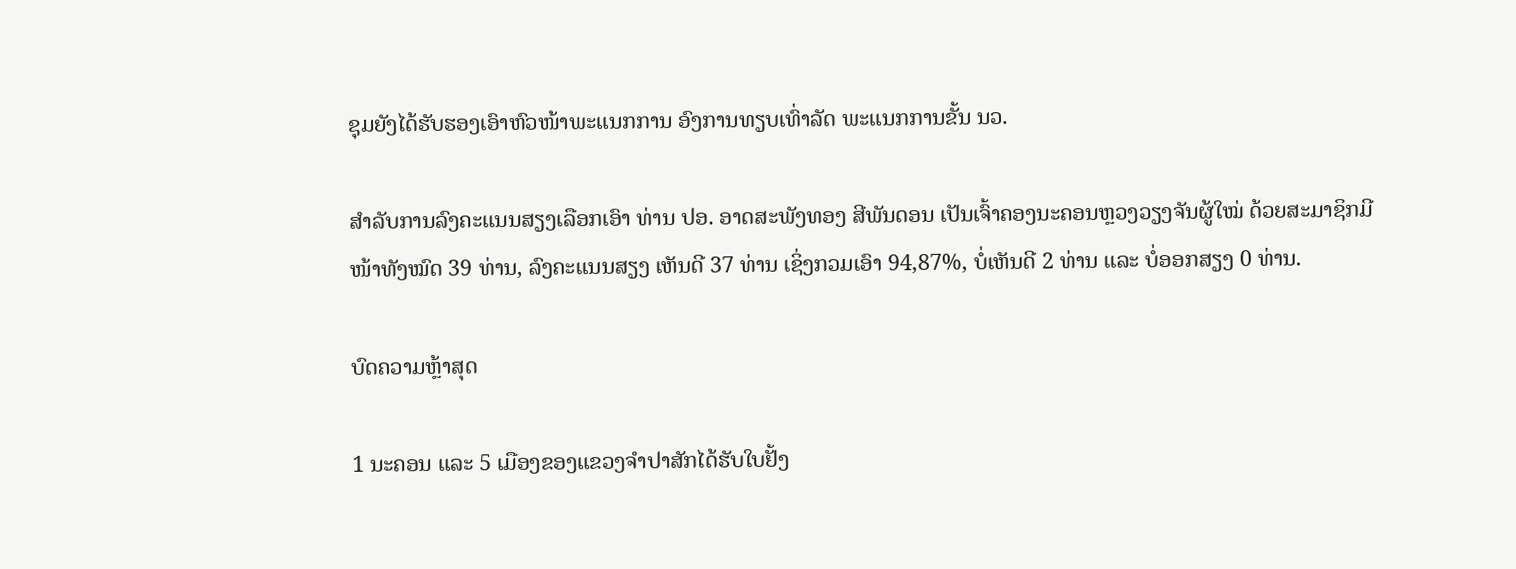ຊຸມຍັງໄດ້ຮັບຮອງເອົາຫົວໜ້າພະແນກການ ອົງການທຽບເທົ່າລັດ ພະແນກການຂັ້ນ ນວ.

ສຳລັບການລົງຄະແນນສຽງເລືອກເອົາ ທ່ານ ປອ. ອາດສະພັງທອງ ສີພັນດອນ ເປັນເຈົ້າຄອງນະຄອນຫຼວງວຽງຈັນຜູ້ໃໝ່ ດ້ວຍສະມາຊິກມີໜ້າທັງໝົດ 39 ທ່ານ, ລົງຄະແນນສຽງ ເຫັນດີ 37 ທ່ານ ເຊິ່ງກວມເອົາ 94,87%, ບໍ່ເຫັນດີ 2 ທ່ານ ແລະ ບໍ່ອອກສຽງ 0 ທ່ານ.

ບົດຄວາມຫຼ້າສຸດ

1 ນະຄອນ ແລະ 5 ເມືອງຂອງແຂວງຈໍາປາສັກໄດ້ຮັບໃບຢັ້ງ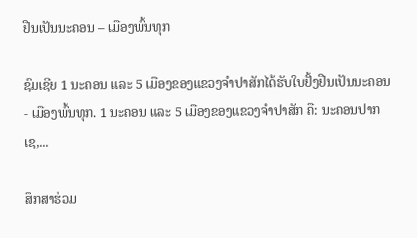ຢືນເປັນນະຄອນ – ເມືອງພົ້ນທຸກ

ຊົມເຊີຍ 1 ນະຄອນ ແລະ 5 ເມືອງຂອງແຂວງຈຳປາສັກໄດ້ຮັບໃບຢັ້ງຢືນເປັນນະຄອນ - ເມືອງພົ້ນທຸກ. 1 ນະຄອນ ແລະ 5 ເມືອງຂອງແຂວງຈໍາປາສັກ ຄື: ນະຄອນປາກເຊ,...

ສຶກສາຮ່ວມ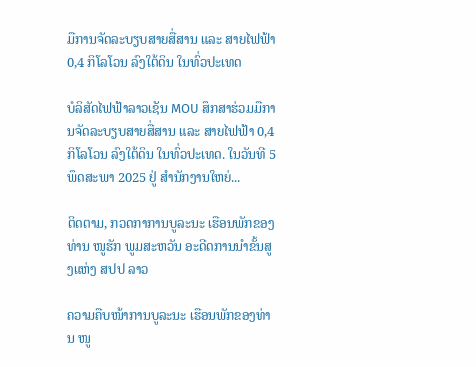ມືການຈັດລະບຽບສາຍສື່ສານ ແລະ ສາຍໄຟຟ້າ 0,4 ກິໂລໂວນ ລົງໃຕ້ດິນ ໃນທົ່ວປະເທດ

ບໍລິສັດໄຟຟ້າລາວເຊັນ MOU ສຶກສາຮ່ວມມືການຈັດລະບຽບສາຍສື່ສານ ແລະ ສາຍໄຟຟ້າ 0,4 ກິໂລໂວນ ລົງໃຕ້ດິນ ໃນທົ່ວປະເທດ. ໃນວັນທີ 5 ພຶດສະພາ 2025 ຢູ່ ສໍານັກງານໃຫຍ່...

ຕິດຕາມ, ກວດກາການບູລະນະ ເຮືອນພັກຂອງທ່ານ ໜູຮັກ ພູມສະຫວັນ ອະດີດການນໍາຂັ້ນສູງແຫ່ງ ສປປ ລາວ

ຄວາມຄືບໜ້າການບູລະນະ ເຮືອນພັກຂອງທ່ານ ໜູ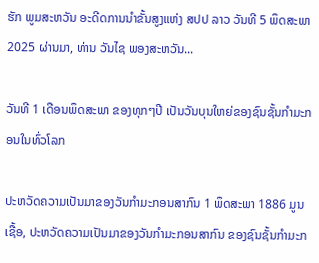ຮັກ ພູມສະຫວັນ ອະດີດການນໍາຂັ້ນສູງແຫ່ງ ສປປ ລາວ ວັນທີ 5 ພຶດສະພາ 2025 ຜ່ານມາ, ທ່ານ ວັນໄຊ ພອງສະຫວັນ...

ວັນທີ 1 ເດືອນພຶດສະພາ ຂອງທຸກໆປີ ເປັນວັນບຸນໃຫຍ່ຂອງຊົນຊັ້ນກຳມະກອນໃນທົ່ວໂລກ

ປະຫວັດຄວາມເປັນມາຂອງວັນກຳມະກອນສາກົນ 1 ພຶດສະພາ 1886 ມູນເຊື້ອ, ປະຫວັດຄວາມເປັນມາຂອງວັນກໍາມະກອນສາກົນ ຂອງຊົນຊັ້ນກຳມະກ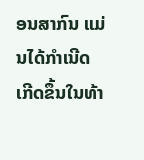ອນສາກົນ ແມ່ນໄດ້ກໍາເນີດເກີດຂຶ້ນໃນທ້າ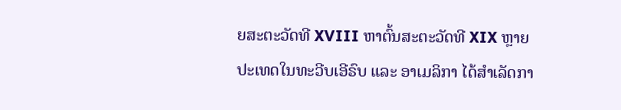ຍສະຕະວັດທີ XVIII ຫາຕົ້ນສະຕະວັດທີ XIX ຫຼາຍປະເທດໃນທະວີບເອີຣົບ ແລະ ອາເມລິກາ ໄດ້ສຳເລັດກາ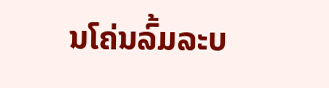ນໂຄ່ນລົ້ມລະບ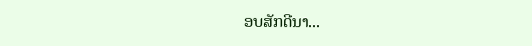ອບສັກດີນາ...